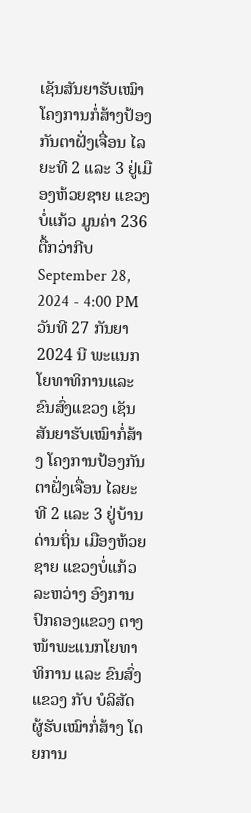ເຊັນສັນຍາຮັບເໝົາໂຄງການກໍ່ສ້າງປ້ອງກັນຕາຝັ່ງເຈື່ອນ ໄລຍະທີ 2 ແລະ 3 ຢູ່ເມືອງຫ້ວຍຊາຍ ແຂວງບໍ່ແກ້ວ ມູນຄ່າ 236 ຕື້ກວ່າກີບ
September 28, 2024 - 4:00 PM
ວັນທີ 27 ກັນຍາ 2024 ນີ ພະແນກໂຍທາທິການແລະ ຂົນສົ່ງແຂວງ ເຊັນສັນຍາຮັບເໝົາກໍ່ສ້າງ ໂຄງການປ້ອງກັນຕາຝັ່ງເຈື່ອນ ໄລຍະທີ 2 ແລະ 3 ຢູ່ບ້ານດ່ານຖິ່ນ ເມືອງຫ້ວຍຊາຍ ແຂວງບໍ່ແກ້ວ ລະຫວ່າງ ອົງການປົກຄອງແຂວງ ຕາງໜ້າພະແນກໂຍທາທິການ ແລະ ຂົນສົ່ງແຂວງ ກັບ ບໍລິສັດ ຜູ້ຮັບເໝົາກໍ່ສ້າງ ໂດຍການ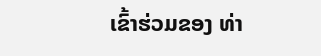ເຂົ້າຮ່ວມຂອງ ທ່າ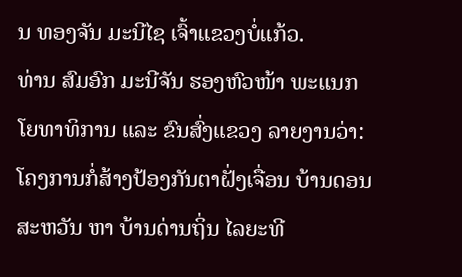ນ ທອງຈັນ ມະນີໄຊ ເຈົ້າແຂວງບໍ່ແກ້ວ.
ທ່ານ ສົມອົກ ມະນີຈັນ ຮອງຫົວໜ້າ ພະແນກໂຍທາທິການ ແລະ ຂົນສົ່ງແຂວງ ລາຍງານວ່າ: ໂຄງການກໍ່ສ້າງປ້ອງກັນຕາຝັ່ງເຈື່ອນ ບ້ານດອນສະຫວັນ ຫາ ບ້ານດ່ານຖິ່ນ ໄລຍະທີ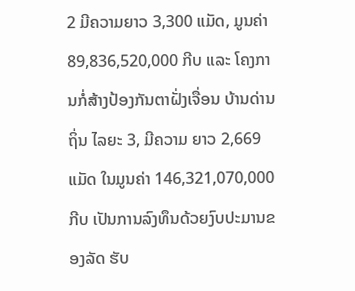2 ມີຄວາມຍາວ 3,300 ແມັດ, ມູນຄ່າ 89,836,520,000 ກີບ ແລະ ໂຄງການກໍ່ສ້າງປ້ອງກັນຕາຝັ່ງເຈື່ອນ ບ້ານດ່ານຖິ່ນ ໄລຍະ 3, ມີຄວາມ ຍາວ 2,669 ແມັດ ໃນມູນຄ່າ 146,321,070,000 ກີບ ເປັນການລົງທຶນດ້ວຍງົບປະມານຂອງລັດ ຮັບ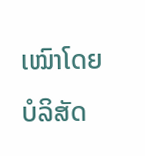ເໝົາໂດຍ ບໍລິສັດ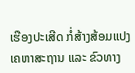ເຮືອງປະເສີດ ກໍ່ສ້າງສ້ອມແປງ ເຄຫາສະຖານ ແລະ ຂົວທາງ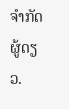ຈໍາກັດຜູ້ດຽວ.